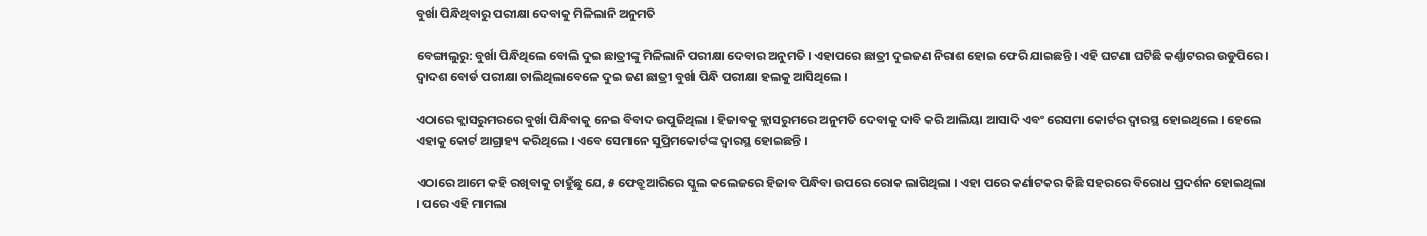ବୁର୍ଖା ପିନ୍ଧିଥିବାରୁ ପରୀକ୍ଷା ଦେବାକୁ ମିଳିଲାନି ଅନୁମତି

ବେଙ୍ଗାଲୁରୁ: ବୁର୍ଖା ପିନ୍ଧିଥିଲେ ବୋଲି ଦୁଇ ଛାତ୍ରୀଙ୍କୁ ମିଳିଲାନି ପରୀକ୍ଷା ଦେବାର ଅନୁମତି । ଏହାପରେ ଛାତ୍ରୀ ଦୁଇଜଣ ନିରାଶ ହୋଇ ଫେରି ଯାଇଛନ୍ତି । ଏହି ଘଟଣା ଘଟିଛି କର୍ଣ୍ଣାଟରର ଉଡୁପିରେ । ଦ୍ବାଦଶ ବୋର୍ଡ ପରୀକ୍ଷା ଚାଲିଥିଲାବେଳେ ଦୁଇ ଜଣ ଛାତ୍ରୀ ବୁର୍ଖା ପିନ୍ଧି ପରୀକ୍ଷା ହଲକୁ ଆସିଥିଲେ ।

ଏଠାରେ କ୍ଲାସରୁମରରେ ବୁର୍ଖା ପିନ୍ଧିବାକୁ ନେଇ ବିବାଦ ଉପୁଜିଥିଲା । ହିଜାବକୁ କ୍ଲାସରୁମରେ ଅନୁମତି ଦେବାକୁ ଦାବି କରି ଆଲିୟା ଆସାଦି ଏବଂ ରେସମା କୋର୍ଟର ଦ୍ବାରସ୍ଥ ହୋଇଥିଲେ । ହେଲେ ଏହାକୁ କୋର୍ଟ ଆଗ୍ରାହ୍ୟ କରିଥିଲେ । ଏବେ ସେମାନେ ସୁପ୍ରିମକୋର୍ଟଙ୍କ ଦ୍ବାରସ୍ଥ ହୋଇଛନ୍ତି ।

ଏଠାରେ ଆମେ କହି ରଖିବାକୁ ଚାହୁଁଛୁ ଯେ, ୫ ଫେବ୍ରୁଆରିରେ ସ୍କୁଲ କଲେଜରେ ହିଜାବ ପିନ୍ଧିବା ଉପରେ ରୋକ ଲାଗିଥିଲା । ଏହା ପରେ କର୍ଣାଟକର କିଛି ସହରରେ ବିରୋଧ ପ୍ରଦର୍ଶନ ହୋଇଥିଲା । ପରେ ଏହି ମାମଲା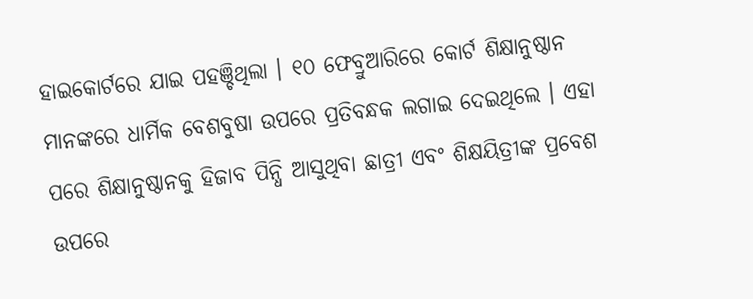ହାଇକୋର୍ଟରେ ଯାଇ ପହଞ୍ଚିଥିଲା । ୧୦ ଫେବ୍ରୁଆରିରେ କୋର୍ଟ ଶିକ୍ଷାନୁଷ୍ଠାନ ମାନଙ୍କରେ ଧାର୍ମିକ ବେଶବୁଷା ଉପରେ ପ୍ରତିବନ୍ଧକ ଲଗାଇ ଦେଇଥିଲେ । ଏହା ପରେ ଶିକ୍ଷାନୁଷ୍ଠାନକୁ ହିଜାବ ପିନ୍ଧି ଆସୁଥିବା ଛାତ୍ରୀ ଏବଂ ଶିକ୍ଷୟିତ୍ରୀଙ୍କ ପ୍ରବେଶ ଉପରେ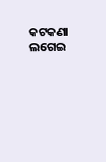କଟକଣା ଲଗେଇ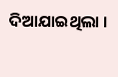ଦିଆଯାଇଥିଲା ।